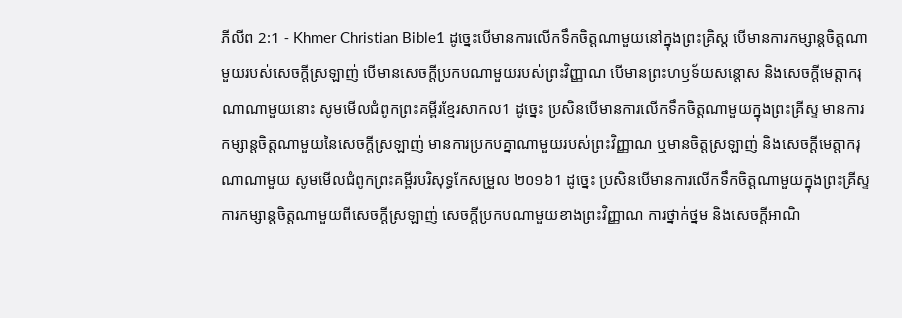ភីលីព 2:1 - Khmer Christian Bible1 ដូច្នេះបើមានការលើកទឹកចិត្ដណាមួយនៅក្នុងព្រះគ្រិស្ដ បើមានការកម្សាន្ដចិត្ដណាមួយរបស់សេចក្ដីស្រឡាញ់ បើមានសេចក្ដីប្រកបណាមួយរបស់ព្រះវិញ្ញាណ បើមានព្រះហឫទ័យសន្ដោស និងសេចក្ដីមេត្ដាករុណាណាមួយនោះ សូមមើលជំពូកព្រះគម្ពីរខ្មែរសាកល1 ដូច្នេះ ប្រសិនបើមានការលើកទឹកចិត្តណាមួយក្នុងព្រះគ្រីស្ទ មានការកម្សាន្តចិត្តណាមួយនៃសេចក្ដីស្រឡាញ់ មានការប្រកបគ្នាណាមួយរបស់ព្រះវិញ្ញាណ ឬមានចិត្តស្រឡាញ់ និងសេចក្ដីមេត្តាករុណាណាមួយ សូមមើលជំពូកព្រះគម្ពីរបរិសុទ្ធកែសម្រួល ២០១៦1 ដូច្នេះ ប្រសិនបើមានការលើកទឹកចិត្តណាមួយក្នុងព្រះគ្រីស្ទ ការកម្សាន្តចិត្តណាមួយពីសេចក្ដីស្រឡាញ់ សេចក្ដីប្រកបណាមួយខាងព្រះវិញ្ញាណ ការថ្នាក់ថ្នម និងសេចក្ដីអាណិ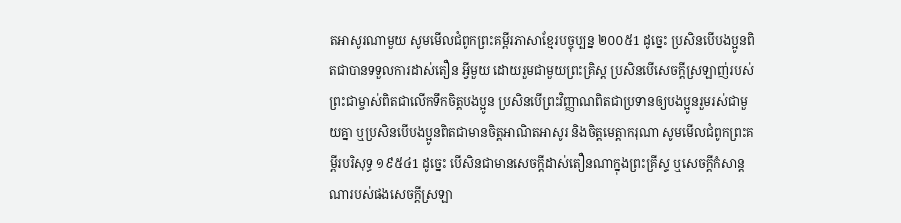តអាសូរណាមួយ សូមមើលជំពូកព្រះគម្ពីរភាសាខ្មែរបច្ចុប្បន្ន ២០០៥1 ដូច្នេះ ប្រសិនបើបងប្អូនពិតជាបានទទួលការដាស់តឿន អ្វីមួយ ដោយរួមជាមួយព្រះគ្រិស្ត ប្រសិនបើសេចក្ដីស្រឡាញ់របស់ព្រះជាម្ចាស់ពិតជាលើកទឹកចិត្តបងប្អូន ប្រសិនបើព្រះវិញ្ញាណពិតជាប្រទានឲ្យបងប្អូនរួមរស់ជាមួយគ្នា ឬប្រសិនបើបងប្អូនពិតជាមានចិត្តអាណិតអាសូរ និងចិត្តមេត្តាករុណា សូមមើលជំពូកព្រះគម្ពីរបរិសុទ្ធ ១៩៥៤1 ដូច្នេះ បើសិនជាមានសេចក្ដីដាស់តឿនណាក្នុងព្រះគ្រីស្ទ ឬសេចក្ដីកំសាន្តណារបស់ផងសេចក្ដីស្រឡា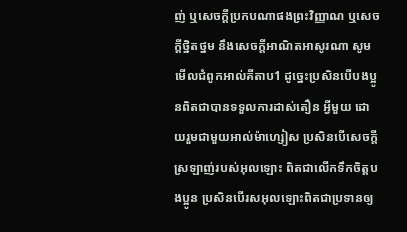ញ់ ឬសេចក្ដីប្រកបណាផងព្រះវិញ្ញាណ ឬសេចក្ដីថ្និតថ្នម នឹងសេចក្ដីអាណិតអាសូរណា សូមមើលជំពូកអាល់គីតាប1 ដូច្នេះប្រសិនបើបងប្អូនពិតជាបានទទួលការដាស់តឿន អ្វីមួយ ដោយរួមជាមួយអាល់ម៉ាហ្សៀស ប្រសិនបើសេចក្ដីស្រឡាញ់របស់អុលឡោះ ពិតជាលើកទឹកចិត្ដបងប្អូន ប្រសិនបើរសអុលឡោះពិតជាប្រទានឲ្យ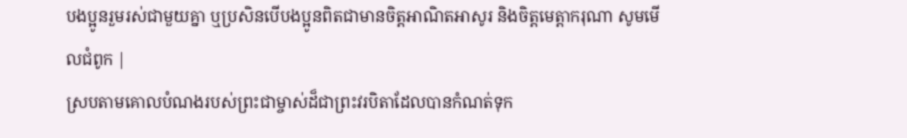បងប្អូនរួមរស់ជាមួយគ្នា ឬប្រសិនបើបងប្អូនពិតជាមានចិត្ដអាណិតអាសូរ និងចិត្ដមេត្ដាករុណា សូមមើលជំពូក |
ស្របតាមគោលបំណងរបស់ព្រះជាម្ចាស់ដ៏ជាព្រះវរបិតាដែលបានកំណត់ទុក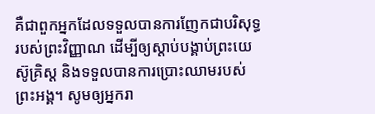គឺជាពួកអ្នកដែលទទួលបានការញែកជាបរិសុទ្ធរបស់ព្រះវិញ្ញាណ ដើម្បីឲ្យស្ដាប់បង្គាប់ព្រះយេស៊ូគ្រិស្ដ និងទទួលបានការប្រោះឈាមរបស់ព្រះអង្គ។ សូមឲ្យអ្នករា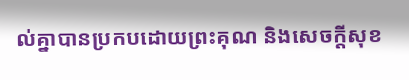ល់គ្នាបានប្រកបដោយព្រះគុណ និងសេចក្ដីសុខ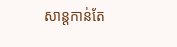សាន្ដកាន់តែ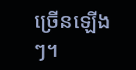ច្រើនឡើងៗ។